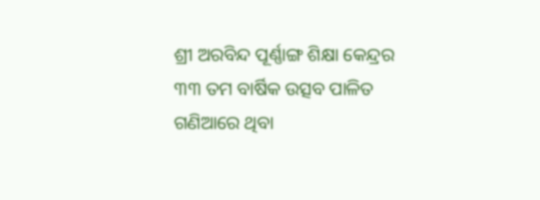ଶ୍ରୀ ଅରବିନ୍ଦ ପୂର୍ଣ୍ଣାଙ୍ଗ ଶିକ୍ଷା କେନ୍ଦ୍ରର ୩୩ ତମ ବାର୍ଷିକ ଉତ୍ସବ ପାଳିତ
ଗଣିଆରେ ଥିବା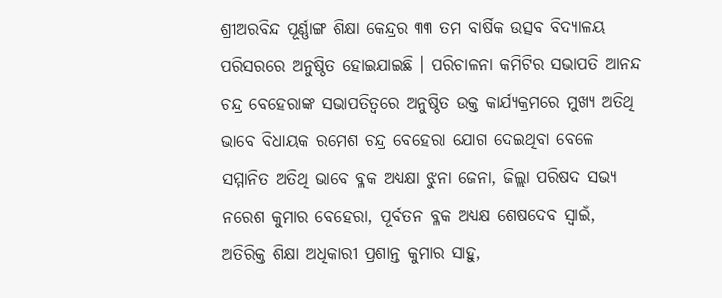ଶ୍ରୀଅରବିନ୍ଦ ପୂର୍ଣ୍ଣାଙ୍ଗ ଶିକ୍ଷା କେନ୍ଦ୍ରର ୩୩ ତମ ବାର୍ଷିକ ଉତ୍ସବ ବିଦ୍ୟାଳୟ ପରିସରରେ ଅନୁଷ୍ଠିତ ହୋଇଯାଇଛି । ପରିଚାଳନା କମିଟିର ସଭାପତି ଆନନ୍ଦ ଚନ୍ଦ୍ର ବେହେରାଙ୍କ ସଭାପତିତ୍ବରେ ଅନୁଷ୍ଠିତ ଉକ୍ତ କାର୍ଯ୍ୟକ୍ରମରେ ମୁଖ୍ୟ ଅତିଥି ଭାବେ ବିଧାୟକ ରମେଶ ଚନ୍ଦ୍ର ବେହେରା ଯୋଗ ଦେଇଥିବା ବେଳେ ସମ୍ମାନିତ ଅତିଥି ଭାବେ ବ୍ଳକ ଅଧ୍ୟକ୍ଷା ଝୁନା ଜେନା, ଜିଲ୍ଲା ପରିଷଦ ସଭ୍ୟ ନରେଶ କୁମାର ବେହେରା, ପୂର୍ବତନ ବ୍ଳକ ଅଧ୍ୟକ୍ଷ ଶେଷଦେବ ସ୍ବାଇଁ, ଅତିରିକ୍ତ ଶିକ୍ଷା ଅଧିକାରୀ ପ୍ରଶାନ୍ତ କୁମାର ସାହୁ,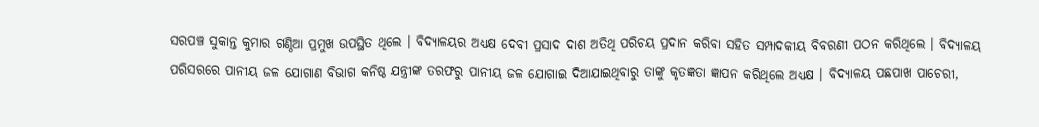ସରପଞ୍ଚ ସୁକାନ୍ତ କୁମାର ଗଣ୍ଠିଆ ପ୍ରମୁଖ ଉପସ୍ଥିତ ଥିଲେ । ବିଦ୍ୟାଳୟର ଅଧ୍ୟକ୍ଷ ଦେବୀ ପ୍ରସାଦ ଦାଶ ଅତିଥି ପରିଚୟ ପ୍ରଦାନ କରିବା ସହିତ ସମ୍ପାଦକୀୟ ବିବରଣୀ ପଠନ କରିଥିଲେ । ବିଦ୍ୟାଳୟ ପରିସରରେ ପାନୀୟ ଜଳ ଯୋଗାଣ ବିଭାଗ କନିଷ୍ଠ ଯନ୍ତ୍ରୀଙ୍କ ତରଫରୁ ପାନୀୟ ଜଳ ଯୋଗାଇ ଦିଆଯାଇଥିବାରୁ ତାଙ୍କୁ କୃତଜ୍ଞତା ଜ୍ଞାପନ କରିଥିଲେ ଅଧ୍ୟକ୍ଷ । ବିଦ୍ୟାଳୟ ପଛପାଖ ପାଚେରୀ,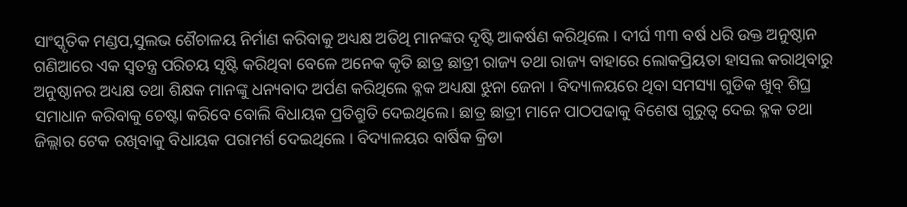ସାଂସ୍କୃତିକ ମଣ୍ଡପ,ସୁଲଭ ଶୈଚାଳୟ ନିର୍ମାଣ କରିବାକୁ ଅଧ୍ୟକ୍ଷ ଅତିଥି ମାନଙ୍କର ଦୃଷ୍ଟି ଆକର୍ଷଣ କରିଥିଲେ । ଦୀର୍ଘ ୩୩ ବର୍ଷ ଧରି ଉକ୍ତ ଅନୁଷ୍ଠାନ ଗଣିଆରେ ଏକ ସ୍ବତନ୍ତ୍ର ପରିଚୟ ସୃଷ୍ଟି କରିଥିବା ବେଳେ ଅନେକ କୃତି ଛାତ୍ର ଛାତ୍ରୀ ରାଜ୍ୟ ତଥା ରାଜ୍ୟ ବାହାରେ ଲୋକପ୍ରିୟତା ହାସଲ କରାଥିବାରୁ ଅନୁଷ୍ଠାନର ଅଧ୍ୟକ୍ଷ ତଥା ଶିକ୍ଷକ ମାନଙ୍କୁ ଧନ୍ୟବାଦ ଅର୍ପଣ କରିଥିଲେ ବ୍ଳକ ଅଧ୍ୟକ୍ଷା ଝୁନା ଜେନା । ବିଦ୍ୟାଳୟରେ ଥିବା ସମସ୍ୟା ଗୁଡିକ ଖୁବ୍ ଶିଘ୍ର ସମାଧାନ କରିବାକୁ ଚେଷ୍ଟା କରିବେ ବୋଲି ବିଧାୟକ ପ୍ରତିଶ୍ରୁତି ଦେଇଥିଲେ। ଛାତ୍ର ଛାତ୍ରୀ ମାନେ ପାଠପଢାକୁ ବିଶେଷ ଗୁରୁତ୍ବ ଦେଇ ବ୍ଳକ ତଥା ଜିଲ୍ଲାର ଟେକ ରଖିବାକୁ ବିଧାୟକ ପରାମର୍ଶ ଦେଇଥିଲେ । ବିଦ୍ୟାଳୟର ବାର୍ଷିକ କ୍ରିଡା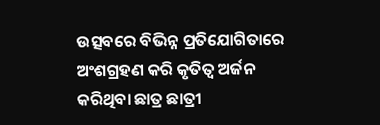ଉତ୍ସବରେ ବିଭିନ୍ନ ପ୍ରତିଯୋଗିତାରେ ଅଂଶଗ୍ରହଣ କରି କୃତିତ୍ୱ ଅର୍ଜନ କରିଥିବା ଛାତ୍ର ଛାତ୍ରୀ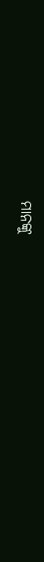ମାନଙ୍କୁ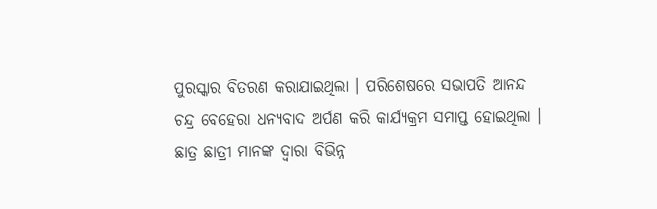ପୁରସ୍କାର ବିତରଣ କରାଯାଇଥିଲା । ପରିଶେଷରେ ସଭାପତି ଆନନ୍ଦ ଚନ୍ଦ୍ର ବେହେରା ଧନ୍ୟବାଦ ଅର୍ପଣ କରି କାର୍ଯ୍ୟକ୍ରମ ସମାପ୍ତ ହୋଇଥିଲା । ଛାତ୍ର ଛାତ୍ରୀ ମାନଙ୍କ ଦ୍ଵାରା ବିଭିନ୍ନ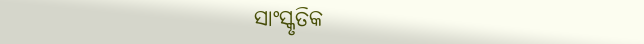ସାଂସ୍କୃତିକ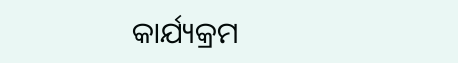କାର୍ଯ୍ୟକ୍ରମ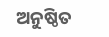ଅନୁଷ୍ଠିତ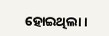ହୋଇଥିଲା ।